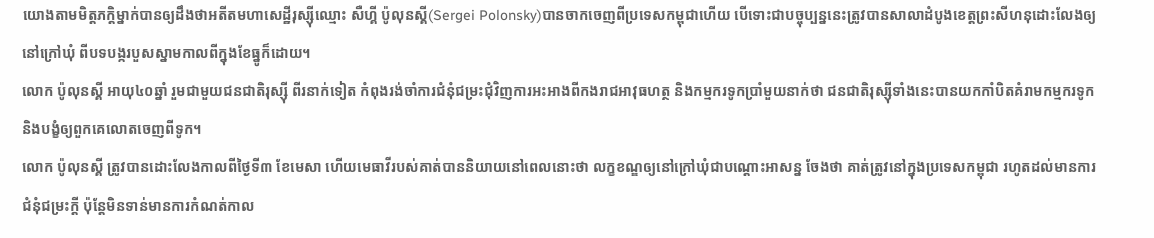យោងតាមមិត្តភក្តិម្នាក់បានឲ្យដឹងថាអតីតមហាសេដ្ឋីរុស្ស៊ីឈ្មោះ សឺហ្គី ប៉ូលុនស្គី(Sergei Polonsky)បានចាកចេញពីប្រទេសកម្ពុជាហើយ បើទោះជាបច្ចុប្បន្ននេះត្រូវបានសាលាដំបូងខេត្តព្រះសីហនុដោះលែងឲ្យនៅក្រៅឃុំ ពីបទបង្ករបួសស្នាមកាលពីក្នុងខែធ្នូក៏ដោយ។
លោក ប៉ូលុនស្គី អាយុ៤០ឆ្នាំ រួមជាមួយជនជាតិរុស្ស៊ី ពីរនាក់ទៀត កំពុងរង់ចាំការជំនុំជម្រះជំុវិញការអះអាងពីកងរាជអាវុធហត្ថ និងកម្មករទូកប្រាំមួយនាក់ថា ជនជាតិរុស្ស៊ីទាំងនេះបានយកកាំបិតគំរាមកម្មករទូកនិងបង្ខំឲ្យពួកគេលោតចេញពីទូក។
លោក ប៉ូលុនស្គី ត្រូវបានដោះលែងកាលពីថ្ងៃទី៣ ខែមេសា ហើយមេធាវីរបស់គាត់បាននិយាយនៅពេលនោះថា លក្ខខណ្ឌឲ្យនៅក្រៅឃុំជាបណ្តោះអាសន្ន ចែងថា គាត់ត្រូវនៅក្នុងប្រទេសកម្ពុជា រហូតដល់មានការជំនុំជម្រះក្តី ប៉ុន្តែមិនទាន់មានការកំណត់កាល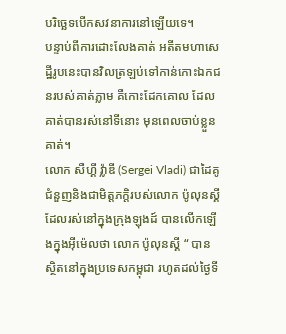បរិច្ឆេទបើកសវនាការនៅឡើយទេ។
បន្ទាប់ពីការដោះលែងគាត់ អតីតមហាសេដ្ឋីរូបនេះបានវិលត្រឡប់ទៅកាន់កោះឯកជនរបស់គាត់ភ្លាម គឺកោះដែកគោល ដែលគាត់បានរស់នៅទីនោះ មុនពេលចាប់ខ្លួនគាត់។
លោក សឺហ្គី វ៉្លាឌី (Sergei Vladi) ជាដៃគូជំនួញនិងជាមិត្តភក្តិរបស់លោក ប៉ូលុនស្គី ដែលរស់នៅក្នុងក្រុងឡុងដ៍ បានលើកឡើងក្នុងអុីម៉េលថា លោក ប៉ូលុនស្គី “ បានស្ថិតនៅក្នុងប្រទេសកម្ពុជា រហូតដល់ថ្ងៃទី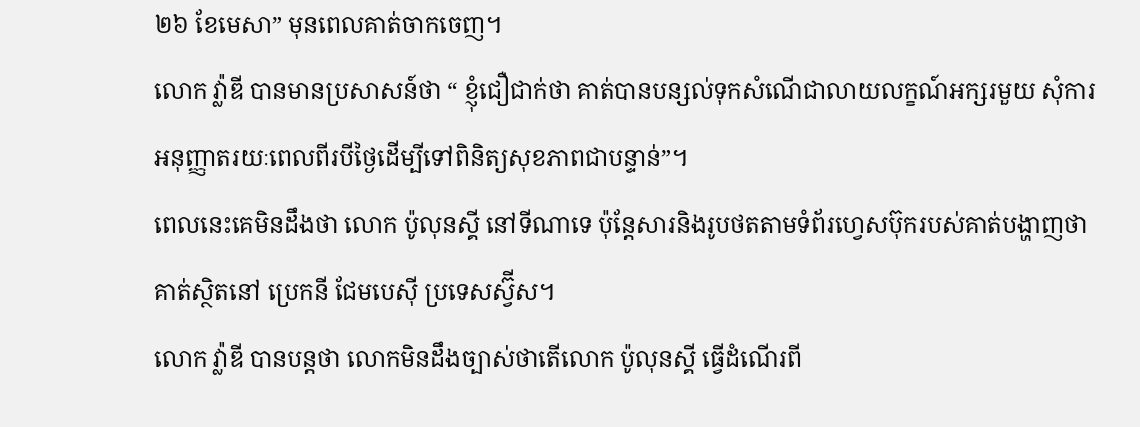២៦ ខែមេសា” មុនពេលគាត់ចាកចេញ។
លោក វ៉្លាឌី បានមានប្រសាសន៍ថា “ ខ្ញុំជឿជាក់ថា គាត់បានបន្សល់ទុកសំណើជាលាយលក្ខណ៍អក្សរមួយ សុំការអនុញ្ញាតរយៈពេលពីរបីថ្ងៃដើម្បីទៅពិនិត្យសុខភាពជាបន្ទាន់”។
ពេលនេះគេមិនដឹងថា លោក ប៉ូលុនស្គី នៅទីណាទេ ប៉ុន្តែសារនិងរូបថតតាមទំព័រហ្វេសប៊ុករបស់គាត់បង្ហាញថា គាត់ស្ថិតនៅ ប្រេកនី ជែមបេស៊ី ប្រទេសស្វ៊ីស។
លោក វ៉្លាឌី បានបន្តថា លោកមិនដឹងច្បាស់ថាតើលោក ប៉ូលុនស្គី ធ្វើដំណើរពី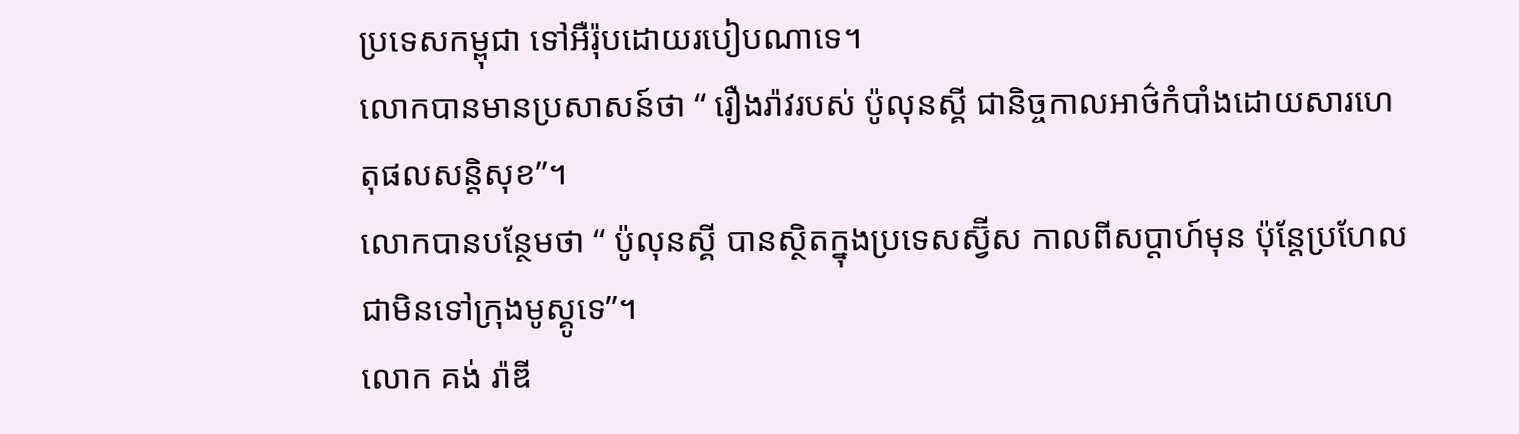ប្រទេសកម្ពុជា ទៅអឺរ៉ុបដោយរបៀបណាទេ។
លោកបានមានប្រសាសន៍ថា “ រឿងរ៉ាវរបស់ ប៉ូលុនស្គី ជានិច្ចកាលអាថ៌កំបាំងដោយសារហេតុផលសន្តិសុខ”។
លោកបានបន្ថែមថា “ ប៉ូលុនស្គី បានស្ថិតក្នុងប្រទេសស្វ៊ីស កាលពីសប្តាហ៍មុន ប៉ុន្តែប្រហែលជាមិនទៅក្រុងមូស្គូទេ”។
លោក គង់ រ៉ាឌី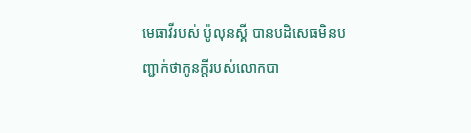មេធាវីរបស់ ប៉ូលុនស្គី បានបដិសេធមិនបញ្ជាក់ថាកូនក្តីរបស់លោកបា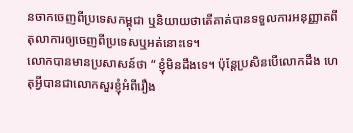នចាកចេញពីប្រទេសកម្ពុជា ឬនិយាយថាតើគាត់បានទទួលការអនុញ្ញាតពីតុលាការឲ្យចេញពីប្រទេសឬអត់នោះទេ។
លោកបានមានប្រសាសន៍ថា “ ខ្ញុំមិនដឹងទេ។ ប៉ុន្តែប្រសិនបើលោកដឹង ហេតុអ្វីបានជាលោកសួរខ្ញុំអំពីរឿង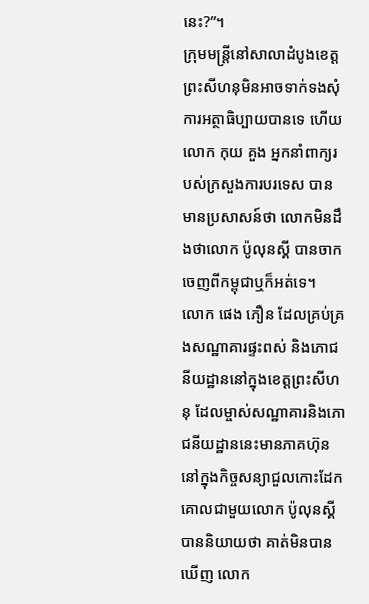នេះ?”។
ក្រុមមន្ត្រីនៅសាលាដំបូងខេត្តព្រះសីហនុមិនអាចទាក់ទងសុំការអត្ថាធិប្បាយបានទេ ហើយលោក កុយ គួង អ្នកនាំពាក្យរបស់ក្រសួងការបរទេស បានមានប្រសាសន៍ថា លោកមិនដឹងថាលោក ប៉ូលុនស្គី បានចាកចេញពីកម្ពុជាឬក៏អត់ទេ។
លោក ផេង ភឿន ដែលគ្រប់គ្រងសណ្ឋាគារផ្ទះពស់ និងភោជនីយដ្ឋាននៅក្នុងខេត្តព្រះសីហនុ ដែលម្ចាស់សណ្ឋាគារនិងភោជនីយដ្ឋាននេះមានភាគហ៊ុននៅក្នុងកិច្ចសន្យាជួលកោះដែកគោលជាមួយលោក ប៉ូលុនស្គី បាននិយាយថា គាត់មិនបានឃើញ លោក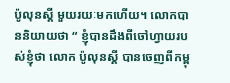ប៉ូលុនស្គី មួយរយៈមកហើយ។ លោកបាននិយាយថា “ ខ្ញុំបានដឹងពីចៅហ្វាយរបស់ខ្ញុំថា លោក ប៉ូលុនស្គី បានចេញពីកម្ពុ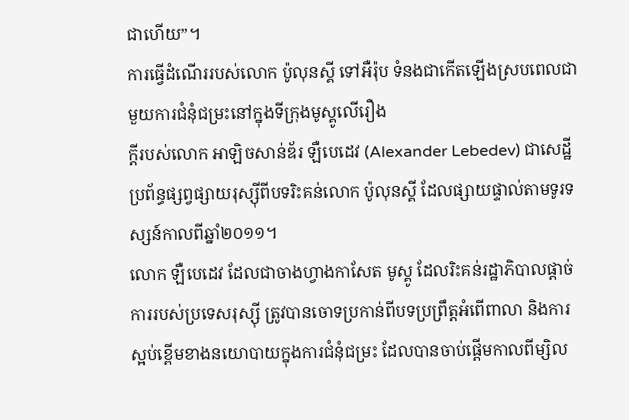ជាហើយ”។
ការធ្វើដំណើររបស់លោក ប៉ូលុនស្គី ទៅអឺរ៉ុប ទំនងជាកើតឡើងស្របពេលជាមួយការជំនុំជម្រះនៅក្នុងទីក្រុងមូស្គូលើរឿង
ក្តីរបស់លោក អាឡិចសាន់ឌ័រ ឡឺបេដេវ (Alexander Lebedev) ជាសេដ្ឋីប្រព័ន្ធផ្សព្វផ្សាយរុស្សុីពីបទរិះគន់លោក ប៉ូលុនស្គី ដែលផ្សាយផ្ទាល់តាមទូរទស្សន៍កាលពីឆ្នាំ២០១១។
លោក ឡឺបេដេវ ដែលជាចាងហ្វាងកាសែត មូស្គូ ដែលរិះគន់រដ្ឋាភិបាលផ្តាច់ការរបស់ប្រទេសរុស្ស៊ី ត្រូវបានចោទប្រកាន់ពីបទប្រព្រឹត្តអំពើពាលា និងការស្អប់ខ្ពើមខាងនយោបាយក្នុងការជំនុំជម្រះ ដែលបានចាប់ផ្តើមកាលពីម្សិល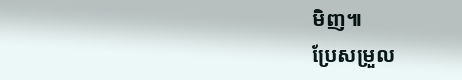មិញ៕
ប្រែសម្រួល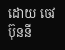ដោយ ចេវ ប៊ុននី